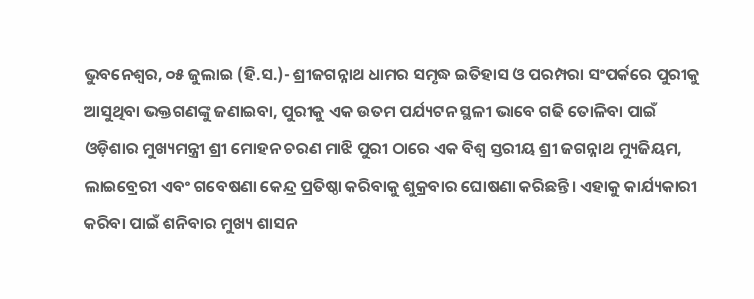ଭୁବନେଶ୍ୱର, ୦୫ ଜୁଲାଇ (ହି.ସ.)- ଶ୍ରୀଜଗନ୍ନାଥ ଧାମର ସମୃଦ୍ଧ ଇତିହାସ ଓ ପରମ୍ପରା ସଂପର୍କରେ ପୁରୀକୁ ଆସୁଥିବା ଭକ୍ତଗଣଙ୍କୁ ଜଣାଇବା, ପୁରୀକୁ ଏକ ଉତମ ପର୍ଯ୍ୟଟନ ସ୍ଥଳୀ ଭାବେ ଗଢି ତୋଳିବା ପାଇଁ ଓଡ଼ିଶାର ମୁଖ୍ୟମନ୍ତ୍ରୀ ଶ୍ରୀ ମୋହନ ଚରଣ ମାଝି ପୁରୀ ଠାରେ ଏକ ବିଶ୍ୱ ସ୍ତରୀୟ ଶ୍ରୀ ଜଗନ୍ନାଥ ମ୍ୟୁଜିୟମ, ଲାଇବ୍ରେରୀ ଏବଂ ଗବେଷଣା କେନ୍ଦ୍ର ପ୍ରତିଷ୍ଠା କରିବାକୁ ଶୁକ୍ରବାର ଘୋଷଣା କରିଛନ୍ତି। ଏହାକୁ କାର୍ଯ୍ୟକାରୀ କରିବା ପାଇଁ ଶନିବାର ମୁଖ୍ୟ ଶାସନ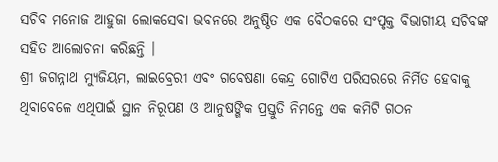ସଚିବ ମନୋଜ ଆହୁଜା ଲୋକସେବା ଭବନରେ ଅନୁଷ୍ଠିତ ଏକ ବୈଠକରେ ସଂପୃକ୍ତ ବିଭାଗୀୟ ସଚିବଙ୍କ ସହିତ ଆଲୋଚନା କରିଛନ୍ତି ।
ଶ୍ରୀ ଜଗନ୍ନାଥ ମ୍ୟୁଜିୟମ, ଲାଇବ୍ରେରୀ ଏବଂ ଗବେଷଣା କେନ୍ଦ୍ର ଗୋଟିଏ ପରିସରରେ ନିର୍ମିତ ହେବାକୁ ଥିବାବେଳେ ଏଥିପାଇଁ ସ୍ଥାନ ନିରୂପଣ ଓ ଆନୁଷଙ୍ଗିକ ପ୍ରସ୍ତୁତି ନିମନ୍ତେ ଏକ କମିଟି ଗଠନ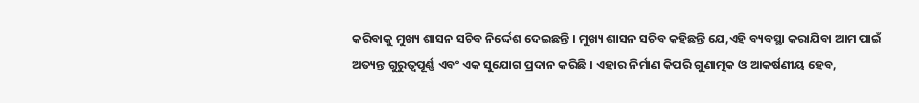କରିବାକୁ ମୁଖ୍ୟ ଶାସନ ସଚିବ ନିର୍ଦ୍ଦେଶ ଦେଇଛନ୍ତି । ମୁଖ୍ୟ ଶାସନ ସଚିବ କହିଛନ୍ତି ଯେ,ଏହି ବ୍ୟବସ୍ଥା କରାଯିବା ଆମ ପାଇଁ ଅତ୍ୟନ୍ତ ଗୁରୁତ୍ୱପୂର୍ଣ୍ଣ ଏବଂ ଏକ ସୁଯୋଗ ପ୍ରଦାନ କରିଛି । ଏହାର ନିର୍ମାଣ କିପରି ଗୁଣାତ୍ମକ ଓ ଆକର୍ଷଣୀୟ ହେବ,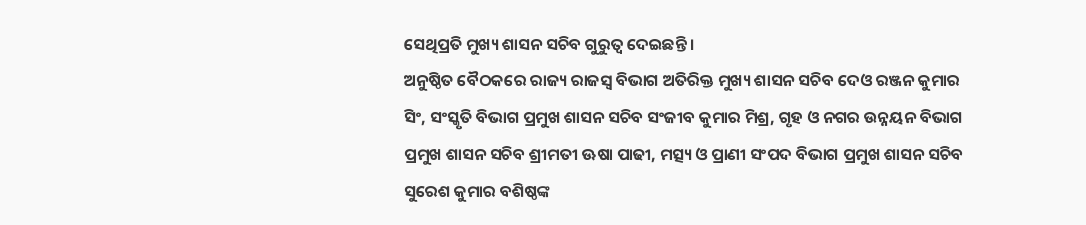ସେଥିପ୍ରତି ମୁଖ୍ୟ ଶାସନ ସଚିବ ଗୁରୁତ୍ୱ ଦେଇଛନ୍ତି ।
ଅନୁଷ୍ଠିତ ବୈଠକରେ ରାଜ୍ୟ ରାଜସ୍ୱ ବିଭାଗ ଅତିରିକ୍ତ ମୁଖ୍ୟ ଶାସନ ସଚିବ ଦେଓ ରଞ୍ଜନ କୁମାର ସିଂ, ସଂସ୍କୃତି ବିଭାଗ ପ୍ରମୁଖ ଶାସନ ସଚିବ ସଂଜୀବ କୁମାର ମିଶ୍ର, ଗୃହ ଓ ନଗର ଉନ୍ନୟନ ବିଭାଗ ପ୍ରମୁଖ ଶାସନ ସଚିବ ଶ୍ରୀମତୀ ଊଷା ପାଢୀ, ମତ୍ସ୍ୟ ଓ ପ୍ରାଣୀ ସଂପଦ ବିଭାଗ ପ୍ରମୁଖ ଶାସନ ସଚିବ ସୁରେଶ କୁମାର ବଶିଷ୍ଠଙ୍କ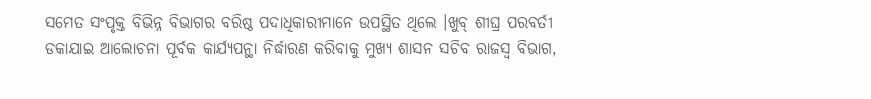ସମେତ ସଂପୃକ୍ତ ବିଭିନ୍ନ ବିଭାଗର ବରିଷ୍ଠ ପଦାଧିକାରୀମାନେ ଉପସ୍ଥିତ ଥିଲେ ।ଖୁବ୍ ଶୀଘ୍ର ପରବର୍ତୀ ଡକାଯାଇ ଆଲୋଚନା ପୂର୍ବକ କାର୍ଯ୍ୟପନ୍ଥା ନିର୍ଦ୍ଧାରଣ କରିବାକୁ ମୁଖ୍ୟ ଶାସନ ସଚିବ ରାଜସ୍ୱ ବିଭାଗ,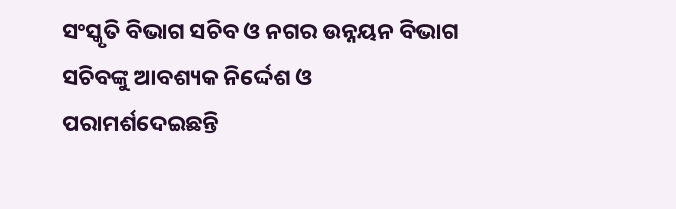ସଂସ୍କୃତି ବିଭାଗ ସଚିବ ଓ ନଗର ଉନ୍ନୟନ ବିଭାଗ ସଚିବଙ୍କୁ ଆବଶ୍ୟକ ନିର୍ଦ୍ଦେଶ ଓ ପରାମର୍ଶଦେଇଛନ୍ତି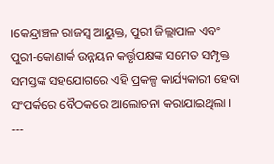।କେନ୍ଦ୍ରାଞ୍ଚଳ ରାଜସ୍ୱ ଆୟୁକ୍ତ, ପୁରୀ ଜିଲ୍ଲାପାଳ ଏବଂ ପୁରୀ-କୋଣାର୍କ ଉନ୍ନୟନ କର୍ତ୍ତୃପକ୍ଷଙ୍କ ସମେତ ସମ୍ପୃକ୍ତ ସମସ୍ତଙ୍କ ସହଯୋଗରେ ଏହି ପ୍ରକଳ୍ପ କାର୍ଯ୍ୟକାରୀ ହେବା ସଂପର୍କରେ ବୈଠକରେ ଆଲୋଚନା କରାଯାଇଥିଲା ।
---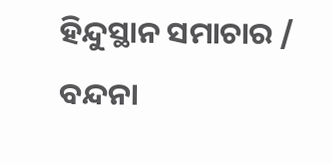ହିନ୍ଦୁସ୍ଥାନ ସମାଚାର / ବନ୍ଦନା